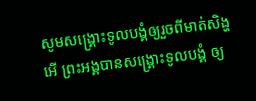សូមសង្គ្រោះទូលបង្គំឲ្យរួចពីមាត់សិង្ហ អើ ព្រះអង្គបានសង្គ្រោះទូលបង្គំ ឲ្យ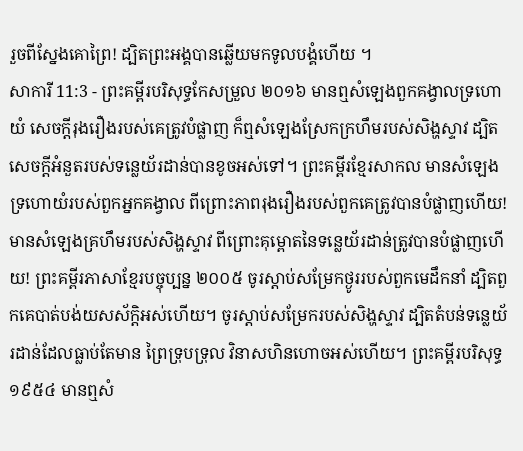រួចពីស្នែងគោព្រៃ! ដ្បិតព្រះអង្គបានឆ្លើយមកទូលបង្គំហើយ ។
សាការី 11:3 - ព្រះគម្ពីរបរិសុទ្ធកែសម្រួល ២០១៦ មានឮសំឡេងពួកគង្វាលទ្រហោយំ សេចក្ដីរុងរឿងរបស់គេត្រូវបំផ្លាញ ក៏ឮសំឡេងស្រែកក្រហឹមរបស់សិង្ហស្ទាវ ដ្បិតសេចក្ដីអំនួតរបស់ទន្លេយ័រដាន់បានខូចអស់ទៅ។ ព្រះគម្ពីរខ្មែរសាកល មានសំឡេងទ្រហោយំរបស់ពួកអ្នកគង្វាល ពីព្រោះភាពរុងរឿងរបស់ពួកគេត្រូវបានបំផ្លាញហើយ! មានសំឡេងគ្រហឹមរបស់សិង្ហស្ទាវ ពីព្រោះគុម្ពោតនៃទន្លេយ័រដាន់ត្រូវបានបំផ្លាញហើយ! ព្រះគម្ពីរភាសាខ្មែរបច្ចុប្បន្ន ២០០៥ ចូរស្ដាប់សម្រែកថ្ងូររបស់ពួកមេដឹកនាំ ដ្បិតពួកគេបាត់បង់យសស័ក្ដិអស់ហើយ។ ចូរស្ដាប់សម្រែករបស់សិង្ហស្ទាវ ដ្បិតតំបន់ទន្លេយ័រដាន់ដែលធ្លាប់តែមាន ព្រៃទ្រុបទ្រុល វិនាសហិនហោចអស់ហើយ។ ព្រះគម្ពីរបរិសុទ្ធ ១៩៥៤ មានឮសំ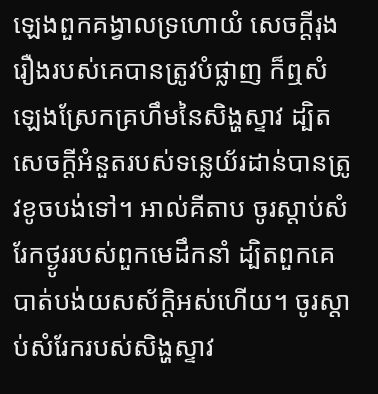ឡេងពួកគង្វាលទ្រហោយំ សេចក្ដីរុងរឿងរបស់គេបានត្រូវបំផ្លាញ ក៏ឮសំឡេងស្រែកគ្រហឹមនៃសិង្ហស្ទាវ ដ្បិតសេចក្ដីអំនួតរបស់ទន្លេយ័រដាន់បានត្រូវខូចបង់ទៅ។ អាល់គីតាប ចូរស្ដាប់សំរែកថ្ងូររបស់ពួកមេដឹកនាំ ដ្បិតពួកគេបាត់បង់យសស័ក្ដិអស់ហើយ។ ចូរស្ដាប់សំរែករបស់សិង្ហស្ទាវ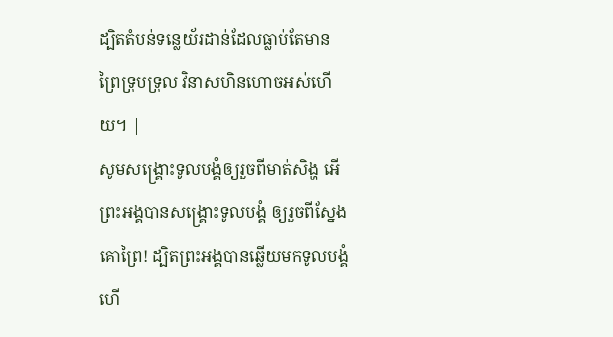ដ្បិតតំបន់ទន្លេយ័រដាន់ដែលធ្លាប់តែមាន ព្រៃទ្រុបទ្រុល វិនាសហិនហោចអស់ហើយ។ |
សូមសង្គ្រោះទូលបង្គំឲ្យរួចពីមាត់សិង្ហ អើ ព្រះអង្គបានសង្គ្រោះទូលបង្គំ ឲ្យរួចពីស្នែងគោព្រៃ! ដ្បិតព្រះអង្គបានឆ្លើយមកទូលបង្គំហើ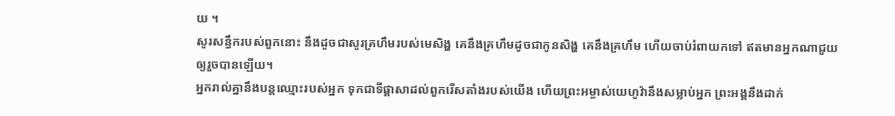យ ។
សូរសន្ធឹករបស់ពួកនោះ នឹងដូចជាសូរគ្រហឹមរបស់មេសិង្ហ គេនឹងគ្រហឹមដូចជាកូនសិង្ហ គេនឹងគ្រហឹម ហើយចាប់រំពាយកទៅ ឥតមានអ្នកណាជួយឲ្យរួចបានឡើយ។
អ្នករាល់គ្នានឹងបន្តឈ្មោះរបស់អ្នក ទុកជាទីផ្ដាសាដល់ពួករើសតាំងរបស់យើង ហើយព្រះអម្ចាស់យេហូវ៉ានឹងសម្លាប់អ្នក ព្រះអង្គនឹងដាក់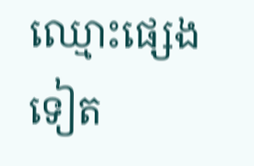ឈ្មោះផ្សេងទៀត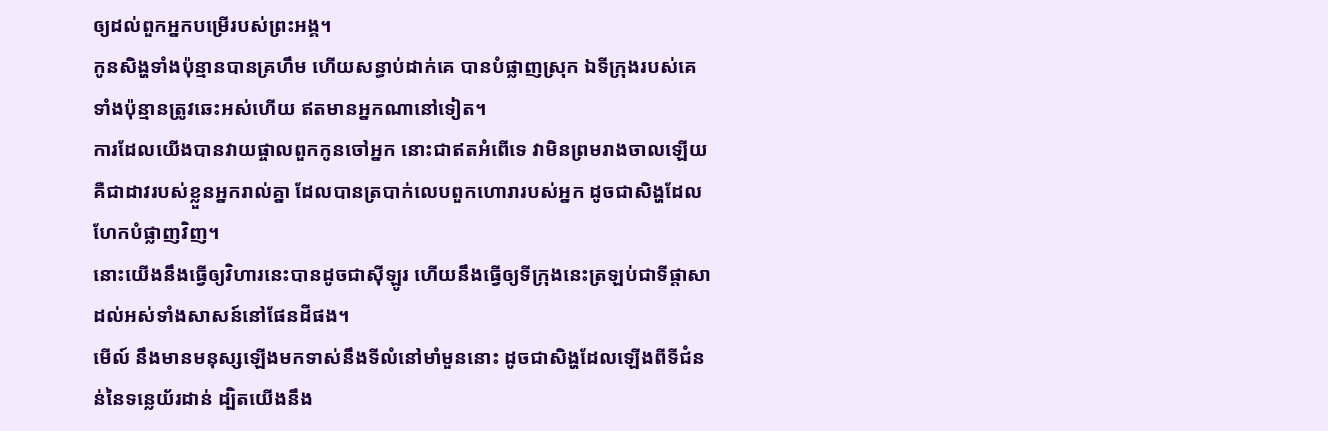ឲ្យដល់ពួកអ្នកបម្រើរបស់ព្រះអង្គ។
កូនសិង្ហទាំងប៉ុន្មានបានគ្រហឹម ហើយសន្ធាប់ដាក់គេ បានបំផ្លាញស្រុក ឯទីក្រុងរបស់គេទាំងប៉ុន្មានត្រូវឆេះអស់ហើយ ឥតមានអ្នកណានៅទៀត។
ការដែលយើងបានវាយផ្ចាលពួកកូនចៅអ្នក នោះជាឥតអំពើទេ វាមិនព្រមរាងចាលឡើយ គឺជាដាវរបស់ខ្លួនអ្នករាល់គ្នា ដែលបានត្របាក់លេបពួកហោរារបស់អ្នក ដូចជាសិង្ហដែលហែកបំផ្លាញវិញ។
នោះយើងនឹងធ្វើឲ្យវិហារនេះបានដូចជាស៊ីឡូរ ហើយនឹងធ្វើឲ្យទីក្រុងនេះត្រឡប់ជាទីផ្ដាសា ដល់អស់ទាំងសាសន៍នៅផែនដីផង។
មើល៍ នឹងមានមនុស្សឡើងមកទាស់នឹងទីលំនៅមាំមួននោះ ដូចជាសិង្ហដែលឡើងពីទីជំនន់នៃទន្លេយ័រដាន់ ដ្បិតយើងនឹង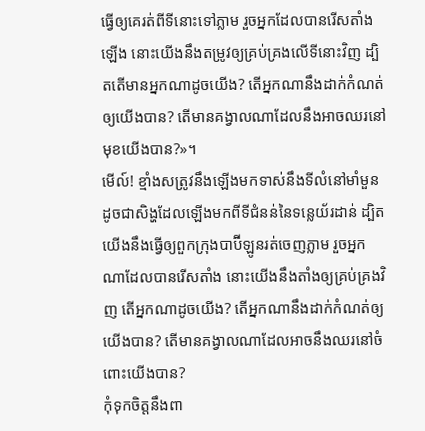ធ្វើឲ្យគេរត់ពីទីនោះទៅភ្លាម រួចអ្នកដែលបានរើសតាំងឡើង នោះយើងនឹងតម្រូវឲ្យគ្រប់គ្រងលើទីនោះវិញ ដ្បិតតើមានអ្នកណាដូចយើង? តើអ្នកណានឹងដាក់កំណត់ឲ្យយើងបាន? តើមានគង្វាលណាដែលនឹងអាចឈរនៅមុខយើងបាន?»។
មើល៍! ខ្មាំងសត្រូវនឹងឡើងមកទាស់នឹងទីលំនៅមាំមួន ដូចជាសិង្ហដែលឡើងមកពីទីជំនន់នៃទន្លេយ័រដាន់ ដ្បិតយើងនឹងធ្វើឲ្យពួកក្រុងបាប៊ីឡូនរត់ចេញភ្លាម រួចអ្នកណាដែលបានរើសតាំង នោះយើងនឹងតាំងឲ្យគ្រប់គ្រងវិញ តើអ្នកណាដូចយើង? តើអ្នកណានឹងដាក់កំណត់ឲ្យយើងបាន? តើមានគង្វាលណាដែលអាចនឹងឈរនៅចំពោះយើងបាន?
កុំទុកចិត្តនឹងពា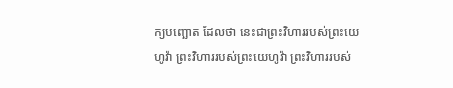ក្យបញ្ឆោត ដែលថា នេះជាព្រះវិហាររបស់ព្រះយេហូវ៉ា ព្រះវិហាររបស់ព្រះយេហូវ៉ា ព្រះវិហាររបស់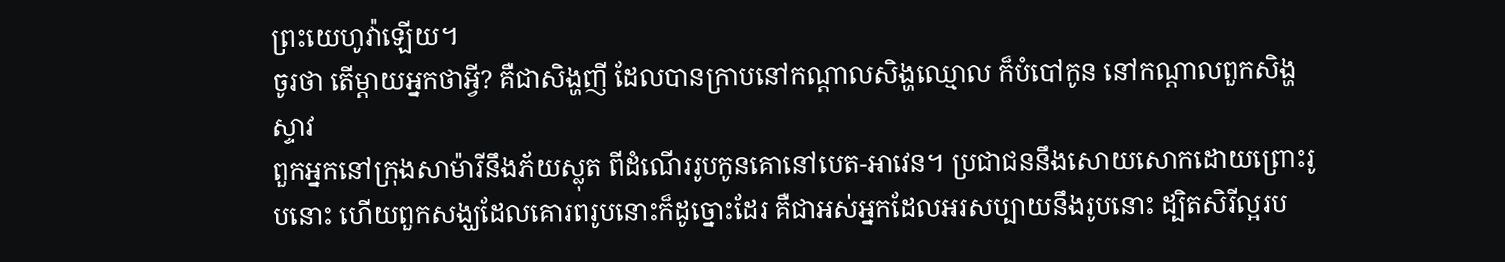ព្រះយេហូវ៉ាឡើយ។
ចូរថា តើម្តាយអ្នកថាអ្វី? គឺជាសិង្ហញី ដែលបានក្រាបនៅកណ្ដាលសិង្ហឈ្មោល ក៏បំបៅកូន នៅកណ្ដាលពួកសិង្ហស្ទាវ
ពួកអ្នកនៅក្រុងសាម៉ារីនឹងភ័យស្លុត ពីដំណើររូបកូនគោនៅបេត-អាវេន។ ប្រជាជននឹងសោយសោកដោយព្រោះរូបនោះ ហើយពួកសង្ឃដែលគោរពរូបនោះក៏ដូច្នោះដែរ គឺជាអស់អ្នកដែលអរសប្បាយនឹងរូបនោះ ដ្បិតសិរីល្អរប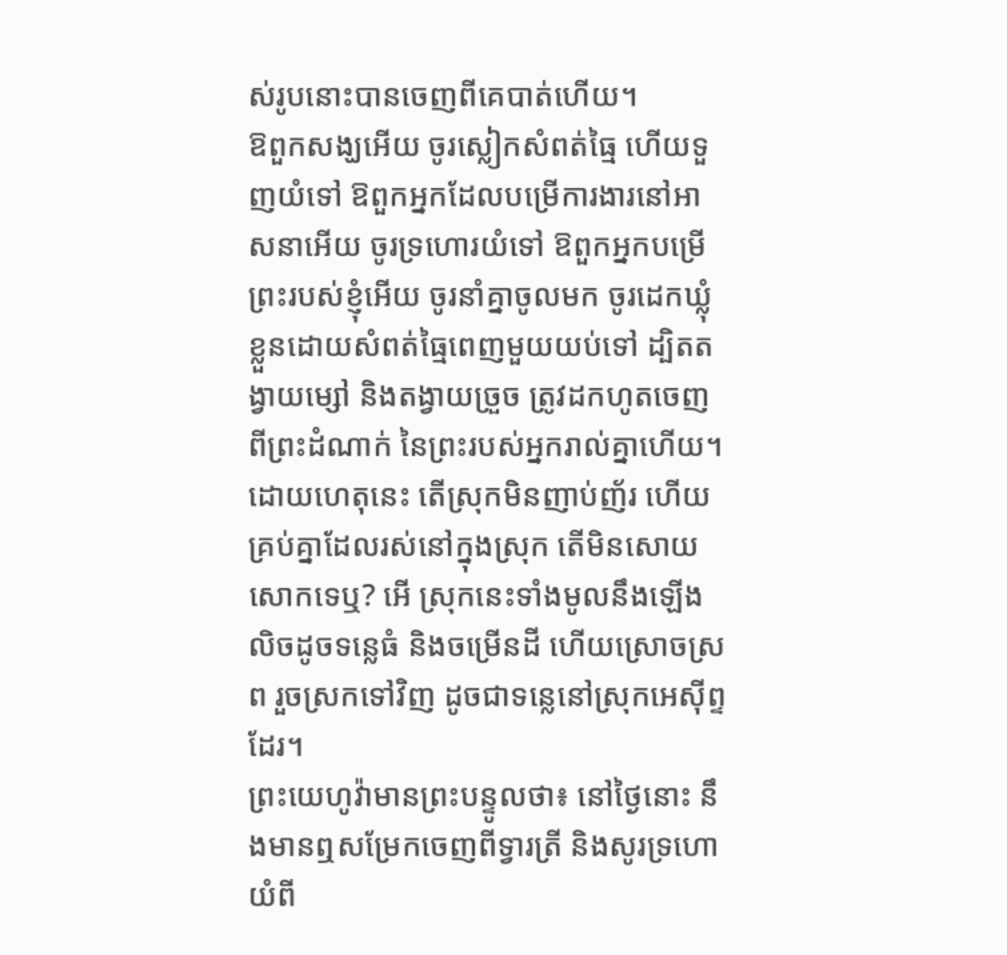ស់រូបនោះបានចេញពីគេបាត់ហើយ។
ឱពួកសង្ឃអើយ ចូរស្លៀកសំពត់ធ្មៃ ហើយទួញយំទៅ ឱពួកអ្នកដែលបម្រើការងារនៅអាសនាអើយ ចូរទ្រហោរយំទៅ ឱពួកអ្នកបម្រើព្រះរបស់ខ្ញុំអើយ ចូរនាំគ្នាចូលមក ចូរដេកឃ្លុំខ្លួនដោយសំពត់ធ្មៃពេញមួយយប់ទៅ ដ្បិតតង្វាយម្សៅ និងតង្វាយច្រួច ត្រូវដកហូតចេញពីព្រះដំណាក់ នៃព្រះរបស់អ្នករាល់គ្នាហើយ។
ដោយហេតុនេះ តើស្រុកមិនញាប់ញ័រ ហើយគ្រប់គ្នាដែលរស់នៅក្នុងស្រុក តើមិនសោយសោកទេឬ? អើ ស្រុកនេះទាំងមូលនឹងឡើងលិចដូចទន្លេធំ និងចម្រើនដី ហើយស្រោចស្រព រួចស្រកទៅវិញ ដូចជាទន្លេនៅស្រុកអេស៊ីព្ទដែរ។
ព្រះយេហូវ៉ាមានព្រះបន្ទូលថា៖ នៅថ្ងៃនោះ នឹងមានឮសម្រែកចេញពីទ្វារត្រី និងសូរទ្រហោយំពី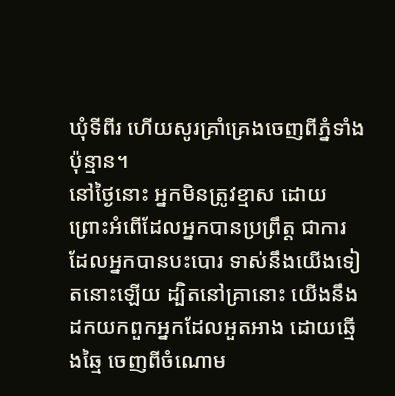ឃុំទីពីរ ហើយសូរគ្រាំគ្រេងចេញពីភ្នំទាំងប៉ុន្មាន។
នៅថ្ងៃនោះ អ្នកមិនត្រូវខ្មាស ដោយព្រោះអំពើដែលអ្នកបានប្រព្រឹត្ត ជាការដែលអ្នកបានបះបោរ ទាស់នឹងយើងទៀតនោះឡើយ ដ្បិតនៅគ្រានោះ យើងនឹងដកយកពួកអ្នកដែលអួតអាង ដោយឆ្មើងឆ្មៃ ចេញពីចំណោម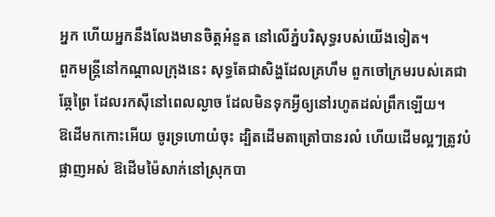អ្នក ហើយអ្នកនឹងលែងមានចិត្តអំនួត នៅលើភ្នំបរិសុទ្ធរបស់យើងទៀត។
ពួកមន្ត្រីនៅកណ្ដាលក្រុងនេះ សុទ្ធតែជាសិង្ហដែលគ្រហឹម ពួកចៅក្រមរបស់គេជាឆ្កែព្រៃ ដែលរកស៊ីនៅពេលល្ងាច ដែលមិនទុកអ្វីឲ្យនៅរហូតដល់ព្រឹកឡើយ។
ឱដើមកកោះអើយ ចូរទ្រហោយំចុះ ដ្បិតដើមតាត្រៅបានរលំ ហើយដើមល្អៗត្រូវបំផ្លាញអស់ ឱដើមម៉ៃសាក់នៅស្រុកបា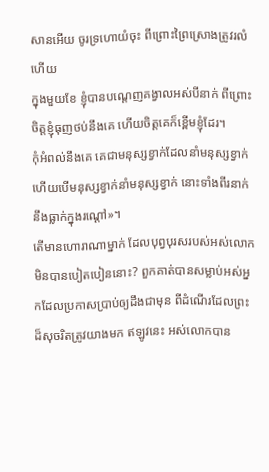សានអើយ ចូរទ្រហោយំចុះ ពីព្រោះព្រៃស្រោងត្រូវរលំហើយ
ក្នុងមួយខែ ខ្ញុំបានបណ្តេញគង្វាលអស់បីនាក់ ពីព្រោះចិត្តខ្ញុំធុញថប់នឹងគេ ហើយចិត្តគេក៏ខ្ពើមខ្ញុំដែរ។
កុំអំពល់នឹងគេ គេជាមនុស្សខ្វាក់ដែលនាំមនុស្សខ្វាក់ ហើយបើមនុស្សខ្វាក់នាំមនុស្សខ្វាក់ នោះទាំងពីរនាក់នឹងធ្លាក់ក្នុងរណ្តៅ»។
តើមានហោរាណាម្នាក់ ដែលបុព្វបុរសរបស់អស់លោកមិនបានបៀតបៀននោះ? ពួកគាត់បានសម្លាប់អស់អ្នកដែលប្រកាសប្រាប់ឲ្យដឹងជាមុន ពីដំណើរដែលព្រះដ៏សុចរិតត្រូវយាងមក ឥឡូវនេះ អស់លោកបាន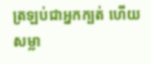ត្រឡប់ជាអ្នកក្បត់ ហើយសម្លា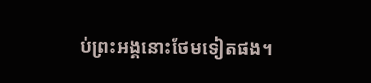ប់ព្រះអង្គនោះថែមទៀតផង។